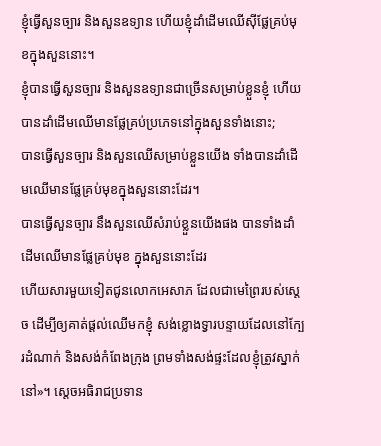ខ្ញុំធ្វើសួនច្បារ និងសួនឧទ្យាន ហើយខ្ញុំដាំដើមឈើស៊ីផ្លែគ្រប់មុខក្នុងសួននោះ។
ខ្ញុំបានធ្វើសួនច្បារ និងសួនឧទ្យានជាច្រើនសម្រាប់ខ្លួនខ្ញុំ ហើយបានដាំដើមឈើមានផ្លែគ្រប់ប្រភេទនៅក្នុងសួនទាំងនោះ;
បានធ្វើសួនច្បារ និងសួនឈើសម្រាប់ខ្លួនយើង ទាំងបានដាំដើមឈើមានផ្លែគ្រប់មុខក្នុងសួននោះដែរ។
បានធ្វើសួនច្បារ នឹងសួនឈើសំរាប់ខ្លួនយើងផង បានទាំងដាំដើមឈើមានផ្លែគ្រប់មុខ ក្នុងសួននោះដែរ
ហើយសារមួយទៀតជូនលោកអេសាភ ដែលជាមេព្រៃរបស់ស្តេច ដើម្បីឲ្យគាត់ផ្តល់ឈើមកខ្ញុំ សង់ខ្លោងទ្វារបន្ទាយដែលនៅក្បែរដំណាក់ និងសង់កំពែងក្រុង ព្រមទាំងសង់ផ្ទះដែលខ្ញុំត្រូវស្នាក់នៅ»។ ស្តេចអធិរាជប្រទាន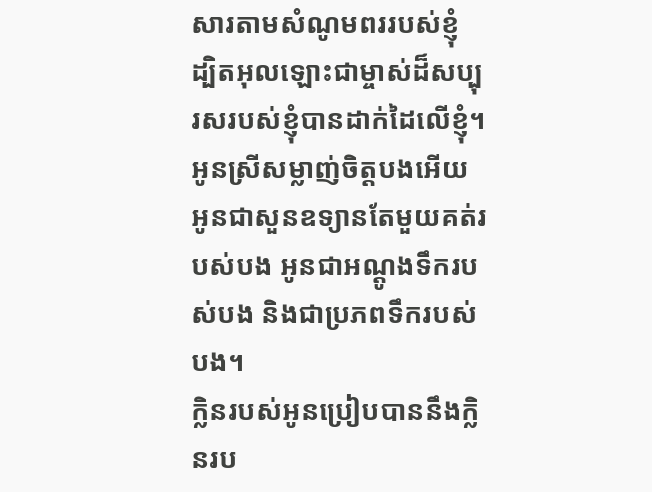សារតាមសំណូមពររបស់ខ្ញុំ ដ្បិតអុលឡោះជាម្ចាស់ដ៏សប្បុរសរបស់ខ្ញុំបានដាក់ដៃលើខ្ញុំ។
អូនស្រីសម្លាញ់ចិត្តបងអើយ អូនជាសួនឧទ្យានតែមួយគត់របស់បង អូនជាអណ្ដូងទឹករបស់បង និងជាប្រភពទឹករបស់បង។
ក្លិនរបស់អូនប្រៀបបាននឹងក្លិនរប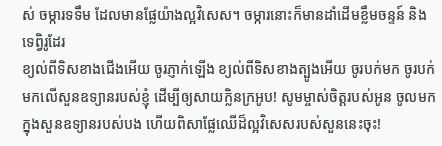ស់ ចម្ការទទឹម ដែលមានផ្លែយ៉ាងល្អវិសេស។ ចម្ការនោះក៏មានដាំដើមខ្លឹមចន្ទន៍ និងទេព្វិរូដែរ
ខ្យល់ពីទិសខាងជើងអើយ ចូរភ្ញាក់ឡើង ខ្យល់ពីទិសខាងត្បូងអើយ ចូរបក់មក ចូរបក់មកលើសួនឧទ្យានរបស់ខ្ញុំ ដើម្បីឲ្យសាយក្លិនក្រអូប! សូមម្ចាស់ចិត្តរបស់អូន ចូលមកក្នុងសួនឧទ្យានរបស់បង ហើយពិសាផ្លែឈើដ៏ល្អវិសេសរបស់សួននេះចុះ!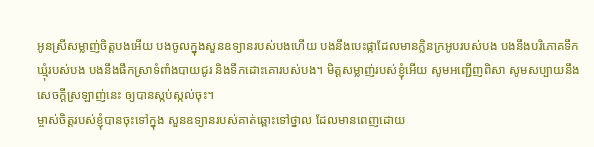អូនស្រីសម្លាញ់ចិត្តបងអើយ បងចូលក្នុងសួនឧទ្យានរបស់បងហើយ បងនឹងបេះផ្កាដែលមានក្លិនក្រអូបរបស់បង បងនឹងបរិភោគទឹកឃ្មុំរបស់បង បងនឹងផឹកស្រាទំពាំងបាយជូរ និងទឹកដោះគោរបស់បង។ មិត្តសម្លាញ់របស់ខ្ញុំអើយ សូមអញ្ជើញពិសា សូមសប្បាយនឹងសេចក្ដីស្រឡាញ់នេះ ឲ្យបានស្កប់ស្កល់ចុះ។
ម្ចាស់ចិត្តរបស់ខ្ញុំបានចុះទៅក្នុង សួនឧទ្យានរបស់គាត់ឆ្ពោះទៅថ្នាល ដែលមានពេញដោយ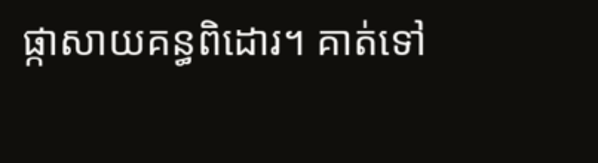ផ្កាសាយគន្ធពិដោរ។ គាត់ទៅ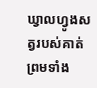ឃ្វាលហ្វូងសត្វរបស់គាត់ ព្រមទាំង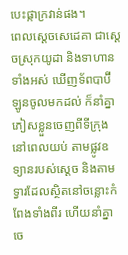បេះផ្កាក្រវាន់ផង។
ពេលស្តេចសេដេគា ជាស្ដេចស្រុកយូដា និងទាហានទាំងអស់ ឃើញទ័ពបាប៊ីឡូនចូលមកដល់ ក៏នាំគ្នាភៀសខ្លួនចេញពីទីក្រុងនៅពេលយប់ តាមផ្លូវឧទ្យានរបស់ស្ដេច និងតាមទ្វារដែលស្ថិតនៅចន្លោះកំពែងទាំងពីរ ហើយនាំគ្នាចេ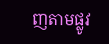ញតាមផ្លូវ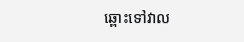ឆ្ពោះទៅវាល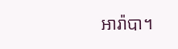អារ៉ាបា។